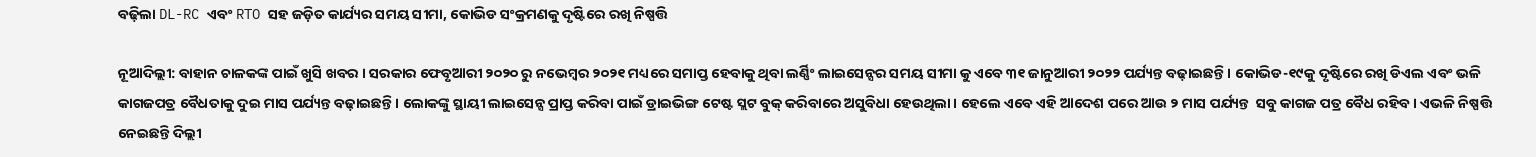ବଢ଼ିଲା DL-RC ଏବଂ RTO ସହ ଜଡ଼ିତ କାର୍ଯ୍ୟର ସମୟ ସୀମା, କୋଭିଡ ସଂକ୍ରମଣକୁ ଦୃଷ୍ଟିରେ ରଖି ନିଷ୍ପତ୍ତି

ନୂଆଦିଲ୍ଲୀ: ବାହାନ ଚାଳକଙ୍କ ପାଇଁ ଖୁସି ଖବର । ସରକାର ଫେବୃଆରୀ ୨୦୨୦ ରୁ ନଭେମ୍ବର ୨୦୨୧ ମଧ୍ୟରେ ସମାପ୍ତ ହେବାକୁ ଥିବା ଲର୍ଣ୍ଣିଂ ଲାଇସେନ୍ସର ସମୟ ସୀମା କୁ ଏବେ ୩୧ ଜାନୁଆରୀ ୨୦୨୨ ପର୍ଯ୍ୟନ୍ତ ବଢ଼ାଇଛନ୍ତି । କୋଭିଡ-୧୯କୁ ଦୃଷ୍ଟିରେ ରଖି ଡିଏଲ ଏବଂ ଭଳି କାଗଜପତ୍ର ବୈଧତାକୁ ଦୁଇ ମାସ ପର୍ଯ୍ୟନ୍ତ ବଢ଼ାଇଛନ୍ତି । ଲୋକଙ୍କୁ ସ୍ଥାୟୀ ଲାଇସେନ୍ସ ପ୍ରାପ୍ତ କରିବା ପାଇଁ ଡ୍ରାଇଭିଙ୍ଗ ଟେଷ୍ଟ ସ୍ଲଟ ବୁକ୍ କରିବାରେ ଅସୁବିଧା ହେଉଥିଲା । ହେଲେ ଏବେ ଏହି ଆଦେଶ ପରେ ଆଉ ୨ ମାସ ପର୍ଯ୍ୟନ୍ତ  ସବୁ କାଗଜ ପତ୍ର ବୈଧ ରହିବ । ଏଭଳି ନିଷ୍ପତ୍ତି ନେଇଛନ୍ତି ଦିଲ୍ଲୀ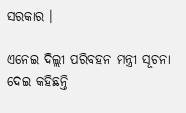ସରକାର ।

ଏନେଇ ଦିଲ୍ଲୀ ପରିବହନ ମନ୍ତ୍ରୀ ସୂଚନା ଦେଇ କହିଛନ୍ତି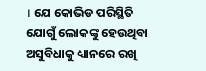। ଯେ କୋଭିଡ ପରିସ୍ଥିତି ଯୋଗୁଁ ଲୋକଙ୍କୁ ହେଉଥିବା ଅସୁବିଧାକୁ ଧ୍ୟାନରେ ରଖି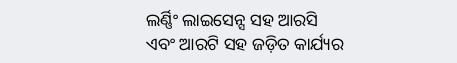ଲର୍ଣ୍ଣିଂ ଲାଇସେନ୍ସ ସହ ଆରସି ଏବଂ ଆରଟି ସହ ଜଡ଼ିତ କାର୍ଯ୍ୟର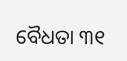ବୈଧତା ୩୧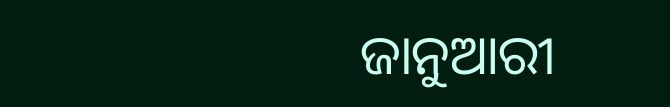ଜାନୁଆରୀ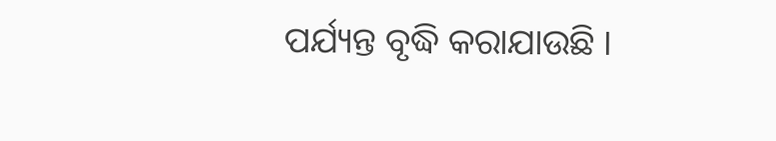ପର୍ଯ୍ୟନ୍ତ ବୃଦ୍ଧି କରାଯାଉଛି ।